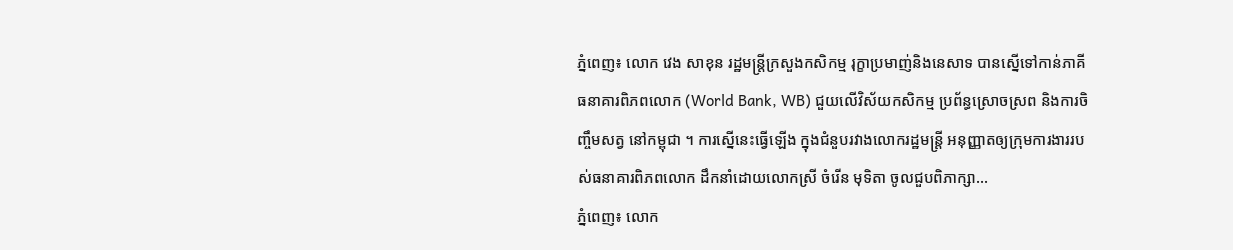ភ្នំពេញ៖ លោក វេង សាខុន រដ្ឋមន្រ្តីក្រសួងកសិកម្ម រុក្ខាប្រមាញ់និងនេសាទ បានស្នើទៅកាន់ភាគីធនាគារពិភពលោក (World Bank, WB) ជួយលើវិស័យកសិកម្ម ប្រព័ន្ធស្រោចស្រព និងការចិញ្ចឹមសត្វ នៅកម្ពុជា ។ ការស្នើនេះធ្វើឡើង ក្នុងជំនួបរវាងលោករដ្ឋមន្រ្តី អនុញ្ញាតឲ្យក្រុមការងាររបស់ធនាគារពិភពលោក ដឹកនាំដោយលោកស្រី ចំរើន មុទិតា ចូលជួបពិភាក្សា...
ភ្នំពេញ៖ លោក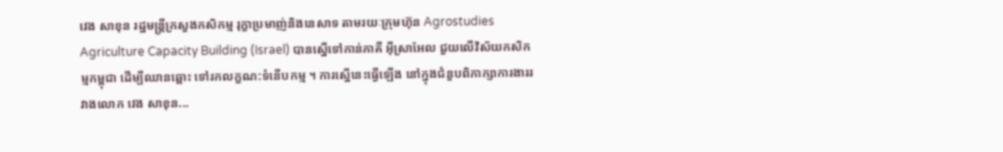វេង សាខុន រដ្ឋមន្រ្តីក្រសួងកសិកម្ម រុក្ខាប្រមាញ់និងនេសាទ តាមរយៈក្រុមហ៊ុន Agrostudies Agriculture Capacity Building (Israel) បានស្នើទៅកាន់ភាគី អ៊ីស្រាអែល ជួយលើវិស័យកសិកម្មកម្ពុជា ដើម្បីឈានឆ្ពោះ ទៅរកលក្ខណ:ទំនើបកម្ម ។ ការស្នើនេះធ្វើឡើង នៅក្នុងជំនួបពិភាក្សាការងាររវាងលោក វេង សាខុន...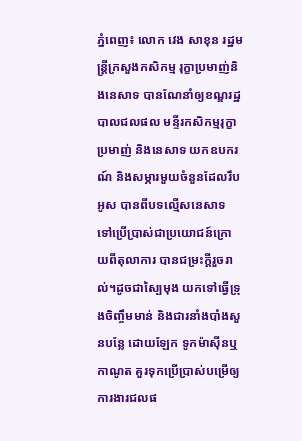ភ្នំពេញ៖ លោក វេង សាខុន រដ្ឋមន្រ្តីក្រសួងកសិកម្ម រុក្ខាប្រមាញ់និងនេសាទ បានណែនាំឲ្យខណ្ឌរដ្ឋបាលជលផល មន្ទីរកសិកម្មរុក្ខាប្រមាញ់ និងនេសាទ យកឧបករណ៍ និងសម្ភារមួយចំនួនដែលរឹបអូស បានពីបទល្មើសនេសាទ ទៅប្រើប្រាស់ជាប្រយោជន៍ក្រោយពីតុលាការ បានជម្រះក្តីរួចរាល់។ដូចជាស្បៃមុង យកទៅធ្វើទ្រុងចិញ្ចឹមមាន់ និងជារនាំងបាំងសួនបន្លែ ដោយឡែក ទូកម៉ាស៊ីនឬកាណូត គួរទុកប្រើប្រាស់បម្រើឲ្យការងារជលផ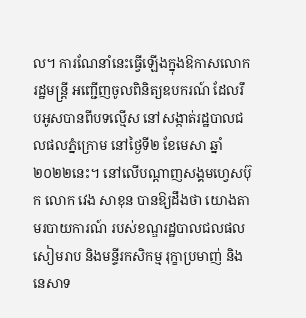ល។ ការណែនាំនេះធ្វើឡើងក្នុងឱកាសលោករដ្ឋមន្រ្តី អញ្ជើញចូលពិនិត្យឧបករណ៍ ដែលរឹបអូសបានពីបទល្មើស នៅសង្កាត់រដ្ឋបាលជលផលភ្នំក្រោម នៅថ្ងៃទី២ ខែមេសា ឆ្នាំ២០២២នេះ។ នៅលើបណ្ដាញសង្គមហ្វេសប៊ុក លោក វេង សាខុន បានឱ្យដឹងថា យោងតាមរបាយការណ៍ របស់ខណ្ឌរដ្ឋបាលជលផលសៀមរាប និងមន្ទីរកសិកម្ម រុក្ខាប្រមាញ់ និងនេសាទ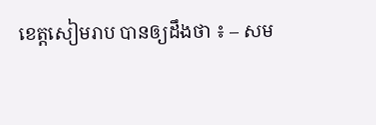ខេត្តសៀមរាប បានឲ្យដឹងថា ៖ – សម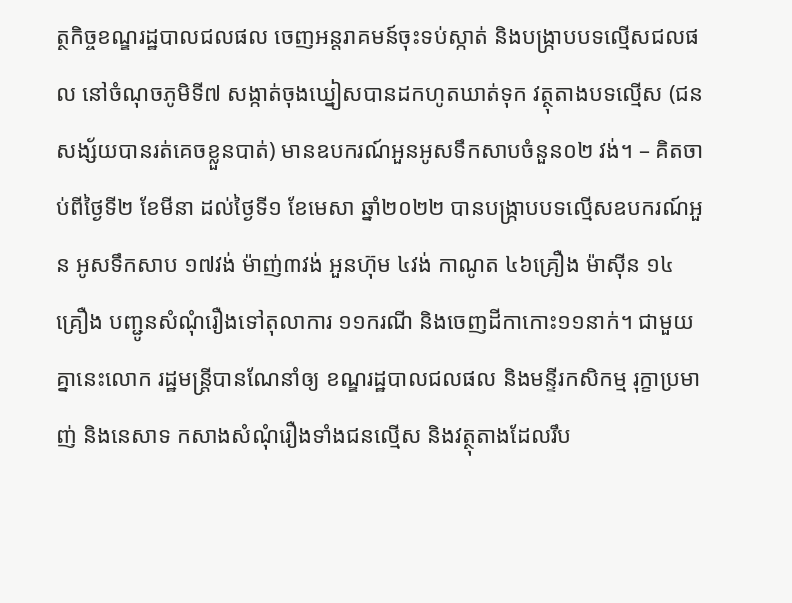ត្ថកិច្ចខណ្ឌរដ្ឋបាលជលផល ចេញអន្តរាគមន៍ចុះទប់ស្កាត់ និងបង្ក្រាបបទល្មើសជលផល នៅចំណុចភូមិទី៧ សង្កាត់ចុងឃ្នៀសបានដកហូតឃាត់ទុក វត្ថុតាងបទល្មើស (ជនសង្ស័យបានរត់គេចខ្លួនបាត់) មានឧបករណ៍អួនអូសទឹកសាបចំនួន០២ វង់។ – គិតចាប់ពីថ្ងៃទី២ ខែមីនា ដល់ថ្ងៃទី១ ខែមេសា ឆ្នាំ២០២២ បានបង្ក្រាបបទល្មើសឧបករណ៍អួន អូសទឹកសាប ១៧វង់ ម៉ាញ់៣វង់ អួនហ៊ុម ៤វង់ កាណូត ៤៦គ្រឿង ម៉ាស៊ីន ១៤ គ្រឿង បញ្ជូនសំណុំរឿងទៅតុលាការ ១១ករណី និងចេញដីកាកោះ១១នាក់។ ជាមួយគ្នានេះលោក រដ្ឋមន្ត្រីបានណែនាំឲ្យ ខណ្ឌរដ្ឋបាលជលផល និងមន្ទីរកសិកម្ម រុក្ខាប្រមាញ់ និងនេសាទ កសាងសំណុំរឿងទាំងជនល្មើស និងវត្ថុតាងដែលរឹប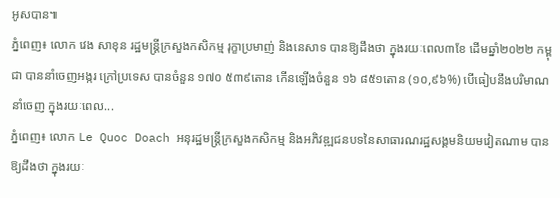អូសបាន៕
ភ្នំពេញ៖ លោក វេង សាខុន រដ្ឋមន្រ្តីក្រសួងកសិកម្ម រុក្ខាប្រមាញ់ និងនេសាទ បានឱ្យដឹងថា ក្នុងរយៈពេល៣ខែ ដើមឆ្នាំ២០២២ កម្ពុជា បាននាំចេញអង្ករ ក្រៅប្រទេស បានចំនួន ១៧០ ៥៣៩តោន កើនឡើងចំនួន ១៦ ៨៥១តោន (១០,៩៦%) បើធៀបនឹងបរិមាណនាំចេញ ក្នុងរយៈពេល...
ភ្នំពេញ៖ លោក Le Quoc Doach អនុរដ្ឋមន្រ្តីក្រសួងកសិកម្ម និងអភិវឌ្ឍជនបទនៃសាធារណរដ្ឋសង្គមនិយមវៀតណាម បានឱ្យដឹងថា ក្នុងរយៈ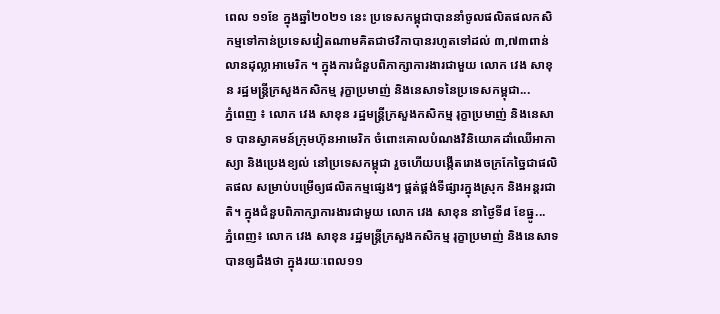ពេល ១១ខែ ក្នុងឆ្នាំ២០២១ នេះ ប្រទេសកម្ពុជាបាននាំចូលផលិតផលកសិកម្មទៅកាន់ប្រទេសវៀតណាមគិតជាថវិកាបានរហូតទៅដល់ ៣,៧៣ពាន់លានដុល្លាអាមេរិក ។ ក្នុងការជំនួបពិភាក្សាការងារជាមួយ លោក វេង សាខុន រដ្ឋមន្រ្តីក្រសួងកសិកម្ម រុក្ខាប្រមាញ់ និងនេសាទនៃប្រទេសកម្ពុជា...
ភ្នំពេញ ៖ លោក វេង សាខុន រដ្ឋមន្ដ្រីក្រសួងកសិកម្ម រុក្ខាប្រមាញ់ និងនេសាទ បានស្វាគមន៍ក្រុមហ៊ុនអាមេរិក ចំពោះគោលបំណងវិនិយោគដាំឈើអាកាស្យា និងប្រេងខ្យល់ នៅប្រទេសកម្ពុជា រួចហើយបង្កើតរោងចក្រកែច្នៃជាផលិតផល សម្រាប់បម្រើឲ្យផលិតកម្មផ្សេងៗ ផ្គត់ផ្គង់ទីផ្សារក្នុងស្រុក និងអន្តរជាតិ។ ក្នុងជំនួបពិភាក្សាការងារជាមួយ លោក វេង សាខុន នាថ្ងៃទី៨ ខែធ្នូ...
ភ្នំពេញ៖ លោក វេង សាខុន រដ្ឋមន្រ្តីក្រសួងកសិកម្ម រុក្ខាប្រមាញ់ និងនេសាទបានឲ្យដឹងថា ក្នុងរយៈពេល១១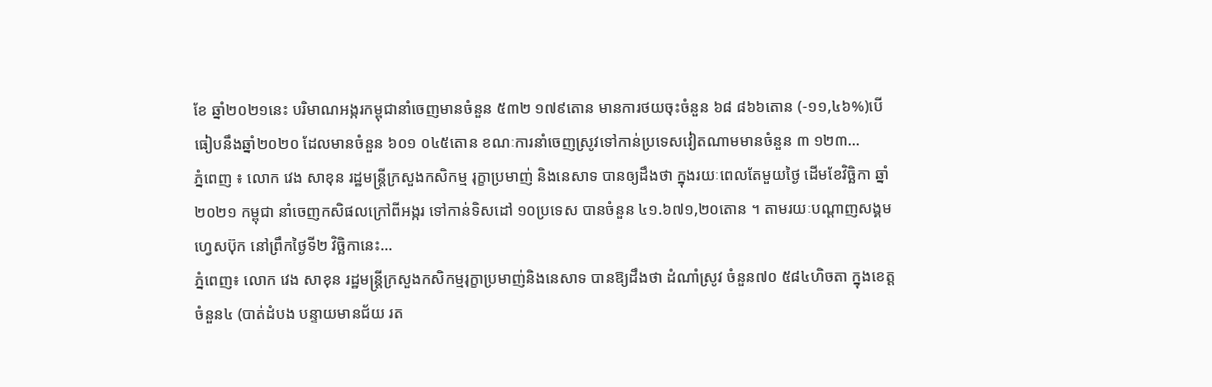ខែ ឆ្នាំ២០២១នេះ បរិមាណអង្ករកម្ពុជានាំចេញមានចំនួន ៥៣២ ១៧៩តោន មានការថយចុះចំនួន ៦៨ ៨៦៦តោន (-១១,៤៦%)បើធៀបនឹងឆ្នាំ២០២០ ដែលមានចំនួន ៦០១ ០៤៥តោន ខណៈការនាំចេញស្រូវទៅកាន់ប្រទេសវៀតណាមមានចំនួន ៣ ១២៣...
ភ្នំពេញ ៖ លោក វេង សាខុន រដ្ឋមន្ត្រីក្រសួងកសិកម្ម រុក្ខាប្រមាញ់ និងនេសាទ បានឲ្យដឹងថា ក្នុងរយៈពេលតែមួយថ្ងៃ ដើមខែវិច្ឆិកា ឆ្នាំ២០២១ កម្ពុជា នាំចេញកសិផលក្រៅពីអង្ករ ទៅកាន់ទិសដៅ ១០ប្រទេស បានចំនួន ៤១.៦៧១,២០តោន ។ តាមរយៈបណ្ដាញសង្គមហ្វេសប៊ុក នៅព្រឹកថ្ងៃទី២ វិច្ឆិកានេះ...
ភ្នំពេញ៖ លោក វេង សាខុន រដ្ឋមន្រ្តីក្រសួងកសិកម្មរុក្ខាប្រមាញ់និងនេសាទ បានឱ្យដឹងថា ដំណាំស្រូវ ចំនួន៧០ ៥៨៤ហិចតា ក្នុងខេត្តចំនួន៤ (បាត់ដំបង បន្ទាយមានជ័យ រត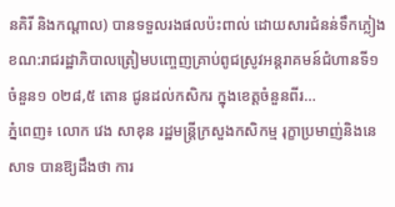នគិរី និងកណ្តាល) បានទទួលរងផលប៉ះពាល់ ដោយសារជំនន់ទឹកភ្លៀង ខណ:រាជរដ្ឋាភិបាលត្រៀមបញ្ចេញគ្រាប់ពូជស្រូវអន្តរាគមន៍ជំហានទី១ ចំនួន១ ០២៨,៥ តោន ជូនដល់កសិករ ក្នុងខេត្តចំនួនពីរ...
ភ្នំពេញ៖ លោក វេង សាខុន រដ្ឋមន្រ្តីក្រសួងកសិកម្ម រុក្ខាប្រមាញ់និងនេសាទ បានឱ្យដឹងថា ការ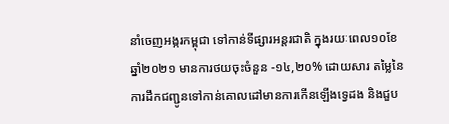នាំចេញអង្ករកម្ពុជា ទៅកាន់ទីផ្សារអន្តរជាតិ ក្នុងរយៈពេល១០ខែ ឆ្នាំ២០២១ មានការថយចុះចំនួន -១៤,២០% ដោយសារ តម្លៃនៃការដឹកជញ្ជូនទៅកាន់គោលដៅមានការកើនឡើងទ្វេដង និងជួប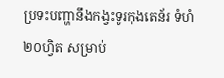ប្រទះបញ្ហានឹងកង្វះទូរកុងតេន័រ ទំហំ២០ហ្វិត សម្រាប់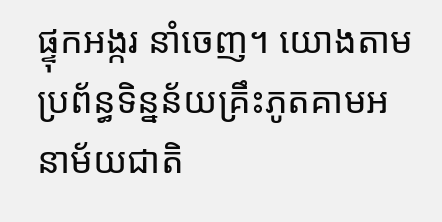ផ្ទុកអង្ករ នាំចេញ។ យោងតាមប្រព័ន្ធទិន្នន័យគ្រឹះភូតគាមអនាម័យជាតិ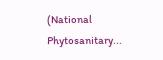(National Phytosanitary...